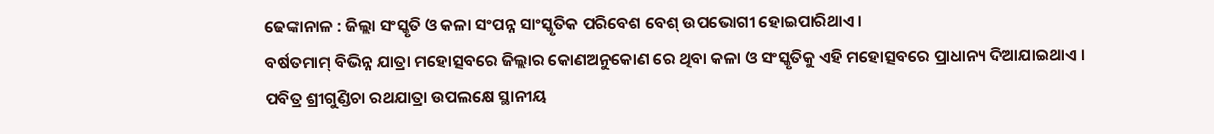ଢେଙ୍କାନାଳ : ଜିଲ୍ଲା ସଂସ୍କୃତି ଓ କଳା ସଂପନ୍ନ ସାଂସ୍କୃତିକ ପରିବେଶ ବେଶ୍ ଉପଭୋଗୀ ହୋଇପାରିଥାଏ ।
ବର୍ଷତମାମ୍ ବିଭିନ୍ନ ଯାତ୍ରା ମହୋତ୍ସବରେ ଜିଲ୍ଲାର କୋଣଅନୁକୋଣ ରେ ଥିବା କଳା ଓ ସଂସ୍କୃତିକୁ ଏହି ମହୋତ୍ସବରେ ପ୍ରାଧାନ୍ୟ ଦିଆଯାଇଥାଏ । ପବିତ୍ର ଶ୍ରୀଗୁଣ୍ଡିଚା ରଥଯାତ୍ରା ଉପଲକ୍ଷେ ସ୍ଥାନୀୟ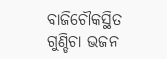ବାଜିଚୌକସ୍ଥିତ ଗୁଣ୍ଡିଚା ଭଜନ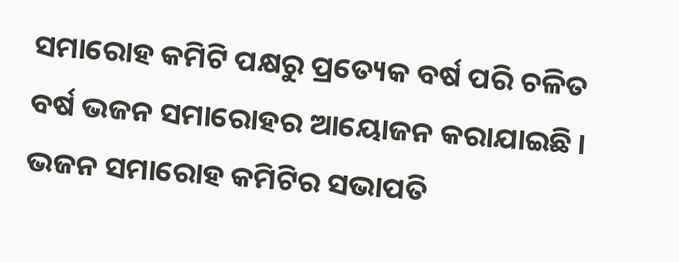ସମାରୋହ କମିଟି ପକ୍ଷରୁ ପ୍ରତ୍ୟେକ ବର୍ଷ ପରି ଚଳିତ ବର୍ଷ ଭଜନ ସମାରୋହର ଆୟୋଜନ କରାଯାଇଛି ।
ଭଜନ ସମାରୋହ କମିଟିର ସଭାପତି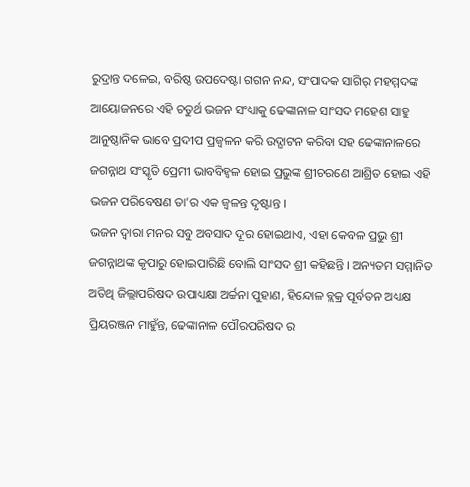ରୁଦ୍ରାନ୍ତ ଦଳେଇ, ବରିଷ୍ଠ ଉପଦେଷ୍ଟା ଗଗନ ନନ୍ଦ, ସଂପାଦକ ସାଗିର୍ ମହମ୍ମଦଙ୍କ ଆୟୋଜନରେ ଏହି ଚତୁର୍ଥ ଭଜନ ସଂଧ୍ୟାକୁ ଢେଙ୍କାନାଳ ସାଂସଦ ମହେଶ ସାହୁ ଆନୁଷ୍ଠାନିକ ଭାବେ ପ୍ରଦୀପ ପ୍ରଜ୍ୱଳନ କରି ଉଦ୍ଘାଟନ କରିବା ସହ ଢେଙ୍କାନାଳରେ ଜଗନ୍ନାଥ ସଂସ୍କୃତି ପ୍ରେମୀ ଭାବବିହ୍ୱଳ ହୋଇ ପ୍ରଭୁଙ୍କ ଶ୍ରୀଚରଣେ ଆଶ୍ରିତ ହୋଇ ଏହି ଭଜନ ପରିବେଷଣ ତା’ର ଏକ ଜ୍ୱଳନ୍ତ ଦୃଷ୍ଟାନ୍ତ ।
ଭଜନ ଦ୍ୱାରା ମନର ସବୁ ଅବସାଦ ଦୂର ହୋଇଥାଏ, ଏହା କେବଳ ପ୍ରଭୁ ଶ୍ରୀ ଜଗନ୍ନାଥଙ୍କ କୃପାରୁ ହୋଇପାରିଛି ବୋଲି ସାଂସଦ ଶ୍ରୀ କହିଛନ୍ତି । ଅନ୍ୟତମ ସମ୍ମାନିତ ଅତିଥି ଜିଲ୍ଲାପରିଷଦ ଉପାଧ୍ୟକ୍ଷା ଅର୍ଚ୍ଚନା ପୁହାଣ, ହିନ୍ଦୋଳ ବ୍ଲକ୍ର ପୂର୍ବତନ ଅଧ୍ୟକ୍ଷ ପ୍ରିୟରଞ୍ଜନ ମାହୁଁନ୍ତ, ଢେଙ୍କାନାଳ ପୌରପରିଷଦ ର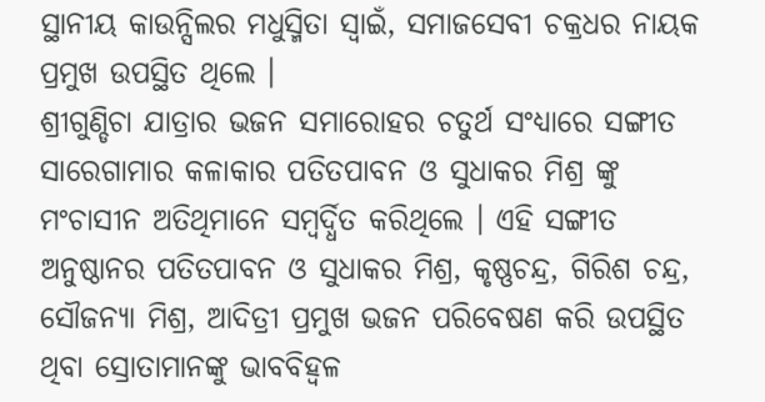ସ୍ଥାନୀୟ କାଉନ୍ସିଲର ମଧୁସ୍ମିତା ସ୍ୱାଇଁ, ସମାଜସେବୀ ଚକ୍ରଧର ନାୟକ ପ୍ରମୁଖ ଉପସ୍ଥିତ ଥିଲେ ।
ଶ୍ରୀଗୁଣ୍ଡିଚା ଯାତ୍ରାର ଭଜନ ସମାରୋହର ଚତୁର୍ଥ ସଂଧ୍ୟାରେ ସଙ୍ଗୀତ ସାରେଗାମାର କଳାକାର ପତିତପାବନ ଓ ସୁଧାକର ମିଶ୍ର ଙ୍କୁ ମଂଚାସୀନ ଅତିଥିମାନେ ସମ୍ବର୍ଦ୍ଧିତ କରିଥିଲେ । ଏହି ସଙ୍ଗୀତ ଅନୁଷ୍ଠାନର ପତିତପାବନ ଓ ସୁଧାକର ମିଶ୍ର, କୃଷ୍ଣଚନ୍ଦ୍ର, ଗିରିଶ ଚନ୍ଦ୍ର, ସୌଜନ୍ୟା ମିଶ୍ର, ଆଦିତ୍ରୀ ପ୍ରମୁଖ ଭଜନ ପରିବେଷଣ କରି ଉପସ୍ଥିତ ଥିବା ସ୍ରୋତାମାନଙ୍କୁ ଭାବବିହ୍ୱଳ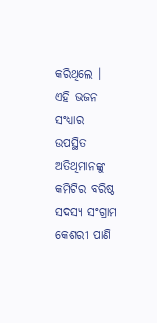କରିଥିଲେ । ଏହି ଭଜନ ସଂଧ୍ୟାର ଉପସ୍ଥିତ ଅତିଥିମାନଙ୍କୁ କମିଟିର ବରିଷ୍ଠ ସଦସ୍ୟ ସଂଗ୍ରାମ କେଶରୀ ପାଣି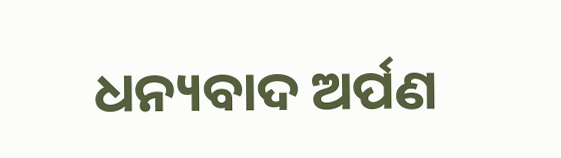ଧନ୍ୟବାଦ ଅର୍ପଣ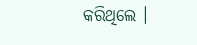କରିଥିଲେ ।